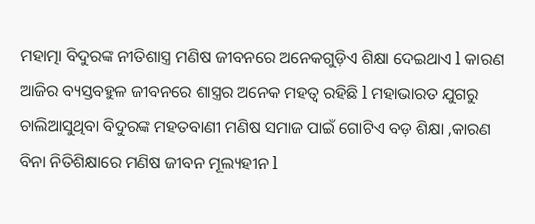ମହାତ୍ମା ବିଦୁରଙ୍କ ନୀତିଶାସ୍ତ୍ର ମଣିଷ ଜୀବନରେ ଅନେକଗୁଡ଼ିଏ ଶିକ୍ଷା ଦେଇଥାଏ l କାରଣ ଆଜିର ବ୍ୟସ୍ତବହୁଳ ଜୀବନରେ ଶାସ୍ତ୍ରର ଅନେକ ମହତ୍ୱ ରହିଛି l ମହାଭାରତ ଯୁଗରୁ ଚାଲିଆସୁଥିବା ବିଦୁରଙ୍କ ମହତବାଣୀ ମଣିଷ ସମାଜ ପାଇଁ ଗୋଟିଏ ବଡ଼ ଶିକ୍ଷା ,କାରଣ ବିନା ନିତିଶିକ୍ଷାରେ ମଣିଷ ଜୀବନ ମୂଲ୍ୟହୀନ l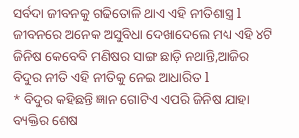ସର୍ବଦା ଜୀବନକୁ ଗଢିତୋଳି ଥାଏ ଏହି ନୀତିଶାସ୍ତ୍ର l ଜୀବନରେ ଅନେକ ଅସୁବିଧା ଦେଖାଦେଲେ ମଧ୍ୟ ଏହି ୪ଟି ଜିନିଷ କେବେବି ମଣିଷର ସାଙ୍ଗ ଛାଡ଼ି ନଥାନ୍ତି,ଆଜିର ବିଦୁର ନୀତି ଏହି ନୀତିକୁ ନେଇ ଆଧାରିତ l
* ବିଦୁର କହିଛନ୍ତି ଜ୍ଞାନ ଗୋଟିଏ ଏପରି ଜିନିଷ ଯାହା ବ୍ୟକ୍ତିର ଶେଷ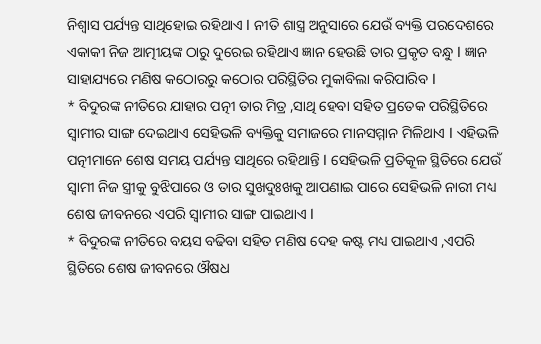ନିଶ୍ୱାସ ପର୍ଯ୍ୟନ୍ତ ସାଥିହୋଇ ରହିଥାଏ l ନୀତି ଶାସ୍ତ୍ର ଅନୁସାରେ ଯେଉଁ ବ୍ୟକ୍ତି ପରଦେଶରେ ଏକାକୀ ନିଜ ଆତ୍ମୀୟଙ୍କ ଠାରୁ ଦୁରେଇ ରହିଥାଏ ଜ୍ଞାନ ହେଉଛି ତାର ପ୍ରକୃତ ବନ୍ଧୁ l ଜ୍ଞାନ ସାହାଯ୍ୟରେ ମଣିଷ କଠୋରରୁ କଠୋର ପରିସ୍ଥିତିର ମୁକାବିଲା କରିପାରିବ l
* ବିଦୁରଙ୍କ ନୀତିରେ ଯାହାର ପତ୍ନୀ ତାର ମିତ୍ର ,ସାଥି ହେବା ସହିତ ପ୍ରତେକ ପରିସ୍ଥିତିରେ ସ୍ୱାମୀର ସାଙ୍ଗ ଦେଇଥାଏ ସେହିଭଳି ବ୍ୟକ୍ତିକୁ ସମାଜରେ ମାନସମ୍ମାନ ମିଳିଥାଏ l ଏହିଭଳି ପତ୍ନୀମାନେ ଶେଷ ସମୟ ପର୍ଯ୍ୟନ୍ତ ସାଥିରେ ରହିଥାନ୍ତି l ସେହିଭଳି ପ୍ରତିକୂଳ ସ୍ଥିତିରେ ଯେଉଁ ସ୍ୱାମୀ ନିଜ ସ୍ତ୍ରୀକୁ ବୁଝିପାରେ ଓ ତାର ସୁଖଦୁଃଖକୁ ଆପଣାଇ ପାରେ ସେହିଭଳି ନାରୀ ମଧ୍ୟ ଶେଷ ଜୀବନରେ ଏପରି ସ୍ୱାମୀର ସାଙ୍ଗ ପାଇଥାଏ l
* ବିଦୁରଙ୍କ ନୀତିରେ ବୟସ ବଢିବା ସହିତ ମଣିଷ ଦେହ କଷ୍ଟ ମଧ୍ୟ ପାଇଥାଏ ,ଏପରି ସ୍ଥିତିରେ ଶେଷ ଜୀବନରେ ଔଷଧ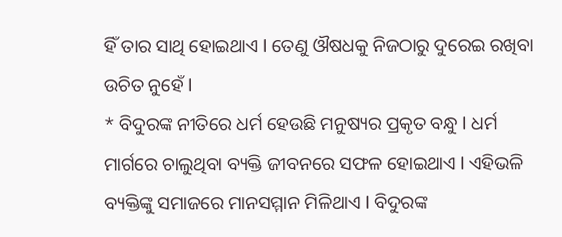ହିଁ ତାର ସାଥି ହୋଇଥାଏ l ତେଣୁ ଔଷଧକୁ ନିଜଠାରୁ ଦୁରେଇ ରଖିବା ଉଚିତ ନୁହେଁ l
* ବିଦୁରଙ୍କ ନୀତିରେ ଧର୍ମ ହେଉଛି ମନୁଷ୍ୟର ପ୍ରକୃତ ବନ୍ଧୁ l ଧର୍ମ ମାର୍ଗରେ ଚାଲୁଥିବା ବ୍ୟକ୍ତି ଜୀବନରେ ସଫଳ ହୋଇଥାଏ l ଏହିଭଳି ବ୍ୟକ୍ତିଙ୍କୁ ସମାଜରେ ମାନସମ୍ମାନ ମିଳିଥାଏ l ବିଦୁରଙ୍କ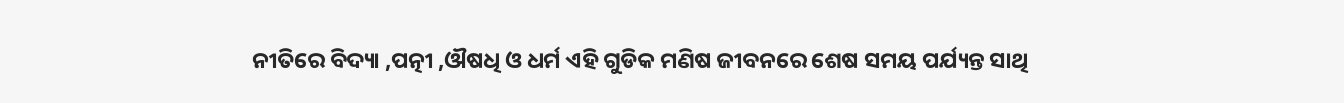ନୀତିରେ ବିଦ୍ୟା ,ପତ୍ନୀ ,ଔଷଧି ଓ ଧର୍ମ ଏହି ଗୁଡିକ ମଣିଷ ଜୀବନରେ ଶେଷ ସମୟ ପର୍ଯ୍ୟନ୍ତ ସାଥି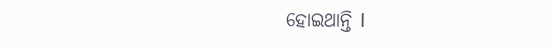ହୋଇଥାନ୍ତି l